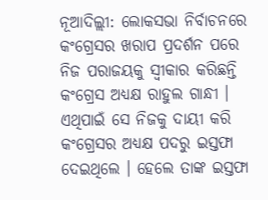ନୂଆଦିଲ୍ଲୀ: ଲୋକସଭା ନିର୍ବାଚନରେ କଂଗ୍ରେସର ଖରାପ ପ୍ରଦର୍ଶନ ପରେ ନିଜ ପରାଜୟକୁ ସ୍ବୀକାର କରିଛନ୍ତି କଂଗ୍ରେସ ଅଧ୍ଯକ୍ଷ ରାହୁଲ ଗାନ୍ଧୀ । ଏଥିପାଇଁ ସେ ନିଜକୁ ଦାୟୀ କରି କଂଗ୍ରେସର ଅଧ୍ୟକ୍ଷ ପଦରୁ ଇସ୍ତଫା ଦେଇଥିଲେ । ହେଲେ ତାଙ୍କ ଇସ୍ତଫା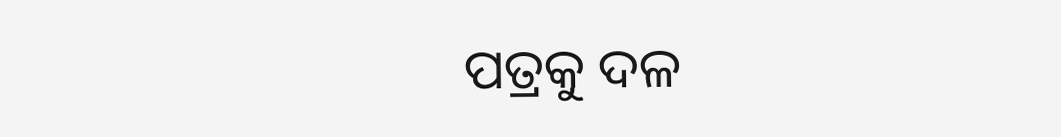ପତ୍ରକୁ ଦଳ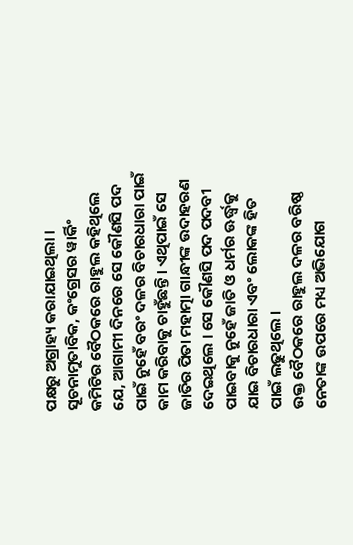ପକ୍ଷରୁ ଅଗ୍ରାହ୍ୟ କରାଯାଇଥିଲା ।
ସୂଚନାମୁତାବିକ, କଂଗ୍ରେସର ୱାର୍କିଂ କମିଟିର ବୈଠକରେ ରାହୁଲ କହିଥିଲେ ଯେ, ଆଗାମୀ ଦିନରେ ସେ କୌଣସି ପଦ ପାଇଁ ନୁହେଁ ବରଂ ଦଳର ବିଚାରଧାରା ପାଇଁ କାମ କରିବାକୁ ଚାହୁଁଛନ୍ତି । ଏଥିପାଇଁ ସେ ଜାତିର ପିତା ମହାତ୍ମା ଗାନ୍ଧୀଙ୍କ ଉଦାହରଣ ଦେଇଥିଲେ । ସେ କୌଣସି ପଦ ପଦବୀ ପାଇବାକୁ ନୁହେଁ ଜାତି ଓ ଧର୍ମର ଊର୍ଦ୍ଧ୍ବକୁ ଯାଇ ବିଚାରଧାରା ଏବଂ ଲୋକଙ୍କ ହିତ ପାଇଁ ଲଢୁଥିଲେ ।
ଉକ୍ତ ବୈଠକରେ ରାହୁଲ ଦଳର ବରିଷ୍ଠ ନେତାଙ୍କ ଉପରେ ମଧ୍ୟ ଅଭିଯୋଗ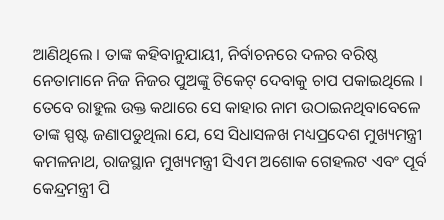ଆଣିଥିଲେ । ତାଙ୍କ କହିବାନୁଯାୟୀ, ନିର୍ବାଚନରେ ଦଳର ବରିଷ୍ଠ ନେତାମାନେ ନିଜ ନିଜର ପୁଅଙ୍କୁ ଟିକେଟ୍ ଦେବାକୁ ଚାପ ପକାଇଥିଲେ । ତେବେ ରାହୁଲ ଉକ୍ତ କଥାରେ ସେ କାହାର ନାମ ଉଠାଇନଥିବାବେଳେ ତାଙ୍କ ସ୍ପଷ୍ଟ ଜଣାପଡୁଥିଲା ଯେ, ସେ ସିଧାସଳଖ ମଧ୍ୟପ୍ରଦେଶ ମୁଖ୍ୟମନ୍ତ୍ରୀ କମଳନାଥ, ରାଜସ୍ଥାନ ମୁଖ୍ୟମନ୍ତ୍ରୀ ସିଏମ ଅଶୋକ ଗେହଲଟ ଏବଂ ପୂର୍ବ କେନ୍ଦ୍ରମନ୍ତ୍ରୀ ପି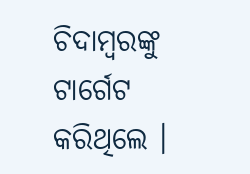ଚିଦାମ୍ବରଙ୍କୁ ଟାର୍ଗେଟ କରିଥିଲେ ।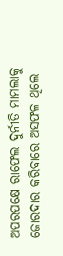ଅପରପକ୍ଷେ ରାଫେଲ ଦୁର୍ନୀତି ମାମଲାକୁ ଜୋରଦାର କରିବାରେ ଅସଫଳ ଥିଲେ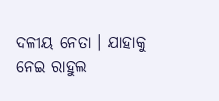ଦଳୀୟ ନେତା । ଯାହାକୁ ନେଇ ରାହୁଲ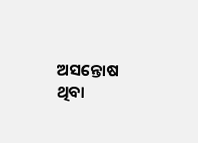ଅସନ୍ତୋଷ ଥିବା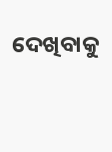ଦେଖିବାକୁ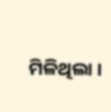ମିଳିଥିଲା ।